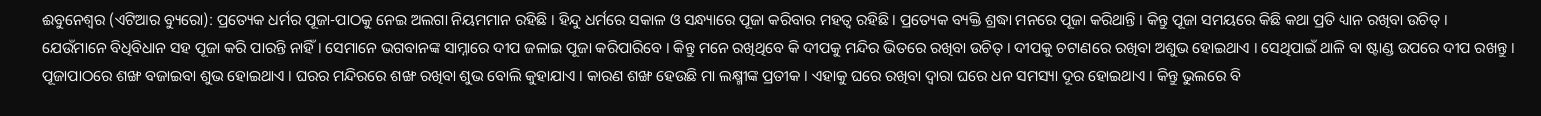ଈୁବନେଶ୍ୱର (ଏଟିଆର ବ୍ୟୁରୋ): ପ୍ରତ୍ୟେକ ଧର୍ମର ପୂଜା-ପାଠକୁ ନେଇ ଅଲଗା ନିୟମମାନ ରହିଛି । ହିନ୍ଦୁ ଧର୍ମରେ ସକାଳ ଓ ସନ୍ଧ୍ୟାରେ ପୂଜା କରିବାର ମହତ୍ୱ ରହିଛି । ପ୍ରତ୍ୟେକ ବ୍ୟକ୍ତି ଶ୍ରଦ୍ଧା ମନରେ ପୂଜା କରିଥାନ୍ତି । କିନ୍ତୁ ପୂଜା ସମୟରେ କିଛି କଥା ପ୍ରତି ଧ୍ୟାନ ରଖିବା ଉଚିତ୍ ।
ଯେଉଁମାନେ ବିଧିବିଧାନ ସହ ପୂଜା କରି ପାରନ୍ତି ନାହିଁ । ସେମାନେ ଭଗବାନଙ୍କ ସାମ୍ନାରେ ଦୀପ ଜଳାଇ ପୂଜା କରିପାରିବେ । କିନ୍ତୁ ମନେ ରଖିଥିବେ କି ଦୀପକୁ ମନ୍ଦିର ଭିତରେ ରଖିବା ଉଚିତ୍ । ଦୀପକୁ ଚଟାଣରେ ରଖିବା ଅଶୁଭ ହୋଇଥାଏ । ସେଥିପାଇଁ ଥାଳି ବା ଷ୍ଟାଣ୍ଡ ଉପରେ ଦୀପ ରଖନ୍ତୁ ।
ପୂଜାପାଠରେ ଶଙ୍ଖ ବଜାଇବା ଶୁଭ ହୋଇଥାଏ । ଘରର ମନ୍ଦିରରେ ଶଙ୍ଖ ରଖିବା ଶୁଭ ବୋଲି କୁହାଯାଏ । କାରଣ ଶଙ୍ଖ ହେଉଛି ମା ଲକ୍ଷ୍ମୀଙ୍କ ପ୍ରତୀକ । ଏହାକୁ ଘରେ ରଖିବା ଦ୍ୱାରା ଘରେ ଧନ ସମସ୍ୟା ଦୂର ହୋଇଥାଏ । କିନ୍ତୁ ଭୁଲରେ ବି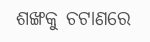ଶଙ୍ଖକୁ ଚଟାଣରେ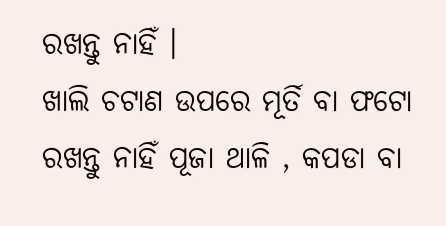ରଖନ୍ତୁ ନାହିଁ ।
ଖାଲି ଚଟାଣ ଉପରେ ମୂର୍ତି ବା ଫଟୋ ରଖନ୍ତୁ ନାହିଁ ପୂଜା ଥାଳି , କପଡା ବା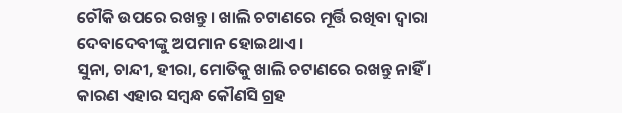ଚୌକି ଉପରେ ରଖନ୍ତୁ । ଖାଲି ଚଟାଣରେ ମୂର୍ତ୍ତି ରଖିବା ଦ୍ୱାରା ଦେବାଦେବୀଙ୍କୁ ଅପମାନ ହୋଇଥାଏ ।
ସୁନା, ଚାନ୍ଦୀ, ହୀରା, ମୋତିକୁ ଖାଲି ଚଟାଣରେ ରଖନ୍ତୁ ନାହିଁ । କାରଣ ଏହାର ସମ୍ବନ୍ଧ କୌଣସି ଗ୍ରହ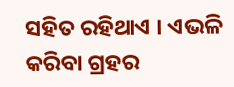ସହିତ ରହିଥାଏ । ଏଭଳି କରିବା ଗ୍ରହର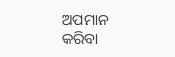ଅପମାନ କରିବା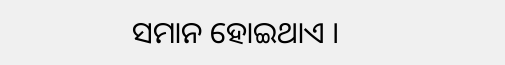ସମାନ ହୋଇଥାଏ ।